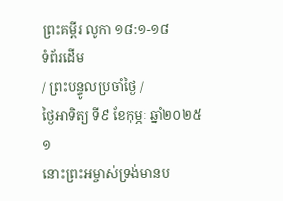ព្រះគម្ពីរ លូកា ១៨:១-១៨
ទំព័រដើម
/ ព្រះបន្ទូលប្រចាំថ្ងៃ /
ថ្ងៃអាទិត្យ ទី៩ ខែកុម្ភៈ ឆ្នាំ២០២៥
១
នោះព្រះអម្ចាស់ទ្រង់មានប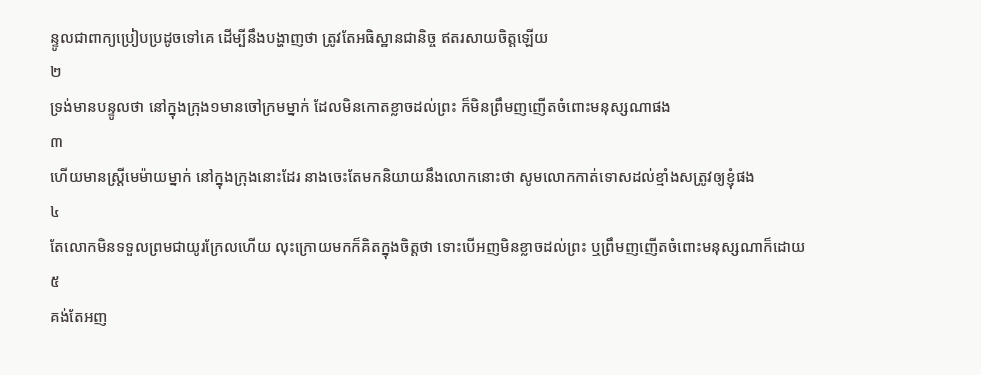ន្ទូលជាពាក្យប្រៀបប្រដូចទៅគេ ដើម្បីនឹងបង្ហាញថា ត្រូវតែអធិស្ឋានជានិច្ច ឥតរសាយចិត្តឡើយ
២
ទ្រង់មានបន្ទូលថា នៅក្នុងក្រុង១មានចៅក្រមម្នាក់ ដែលមិនកោតខ្លាចដល់ព្រះ ក៏មិនព្រឹមញញើតចំពោះមនុស្សណាផង
៣
ហើយមានស្ត្រីមេម៉ាយម្នាក់ នៅក្នុងក្រុងនោះដែរ នាងចេះតែមកនិយាយនឹងលោកនោះថា សូមលោកកាត់ទោសដល់ខ្មាំងសត្រូវឲ្យខ្ញុំផង
៤
តែលោកមិនទទួលព្រមជាយូរក្រែលហើយ លុះក្រោយមកក៏គិតក្នុងចិត្តថា ទោះបើអញមិនខ្លាចដល់ព្រះ ឬព្រឹមញញើតចំពោះមនុស្សណាក៏ដោយ
៥
គង់តែអញ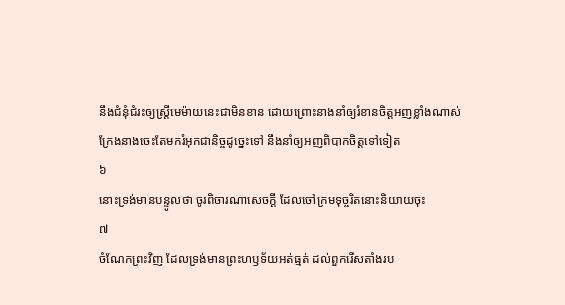នឹងជំនុំជំរះឲ្យស្ត្រីមេម៉ាយនេះជាមិនខាន ដោយព្រោះនាងនាំឲ្យរំខានចិត្តអញខ្លាំងណាស់ ក្រែងនាងចេះតែមករំអុកជានិច្ចដូច្នេះទៅ នឹងនាំឲ្យអញពិបាកចិត្តទៅទៀត
៦
នោះទ្រង់មានបន្ទូលថា ចូរពិចារណាសេចក្ដី ដែលចៅក្រមទុច្ចរិតនោះនិយាយចុះ
៧
ចំណែកព្រះវិញ ដែលទ្រង់មានព្រះហឫទ័យអត់ធ្មត់ ដល់ពួករើសតាំងរប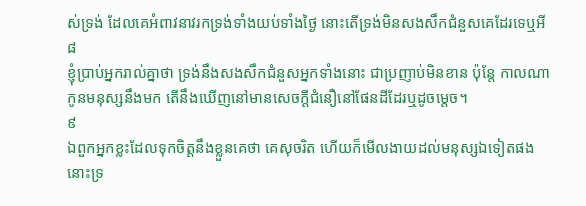ស់ទ្រង់ ដែលគេអំពាវនាវរកទ្រង់ទាំងយប់ទាំងថ្ងៃ នោះតើទ្រង់មិនសងសឹកជំនួសគេដែរទេឬអី
៨
ខ្ញុំប្រាប់អ្នករាល់គ្នាថា ទ្រង់នឹងសងសឹកជំនួសអ្នកទាំងនោះ ជាប្រញាប់មិនខាន ប៉ុន្តែ កាលណាកូនមនុស្សនឹងមក តើនឹងឃើញនៅមានសេចក្ដីជំនឿនៅផែនដីដែរឬដូចម្តេច។
៩
ឯពួកអ្នកខ្លះដែលទុកចិត្តនឹងខ្លួនគេថា គេសុចរិត ហើយក៏មើលងាយដល់មនុស្សឯទៀតផង នោះទ្រ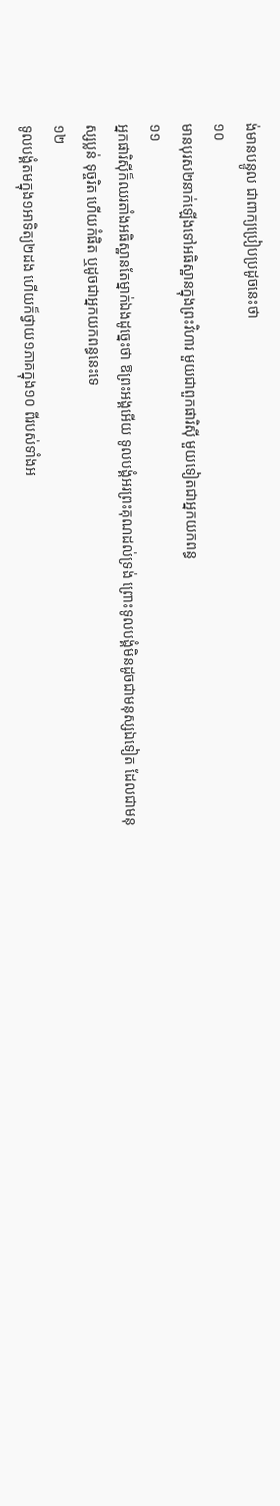ង់មានបន្ទូល ជាពាក្យប្រៀបប្រដូចនេះថា
១០
មានបុរស២នាក់ឡើងទៅអធិស្ឋានក្នុងព្រះវិហារ មួយជាពួកផារិស៊ី មួយទៀតជាអ្នកយកពន្ធ
១១
អ្នកផារិស៊ីក៏ឈរតាំងអធិស្ឋានតែម្នាក់ឯងដូច្នេះថា ឱព្រះអង្គអើយ ទូលបង្គំអរព្រះគុណដល់ទ្រង់ ព្រោះទូលបង្គំមិនដូចជាមនុស្សឯទៀត ដែលជាមនុស្សប្លន់ ទុច្ចរិត ហើយកំផិត ឬដូចជាអ្នកយកពន្ធនេះទេ
១២
ទូលបង្គំតមក្នុង១អាទិត្យ២ដង ហើយក៏ថ្វាយ១ភាគក្នុង១០ ពីរបស់ទាំងអ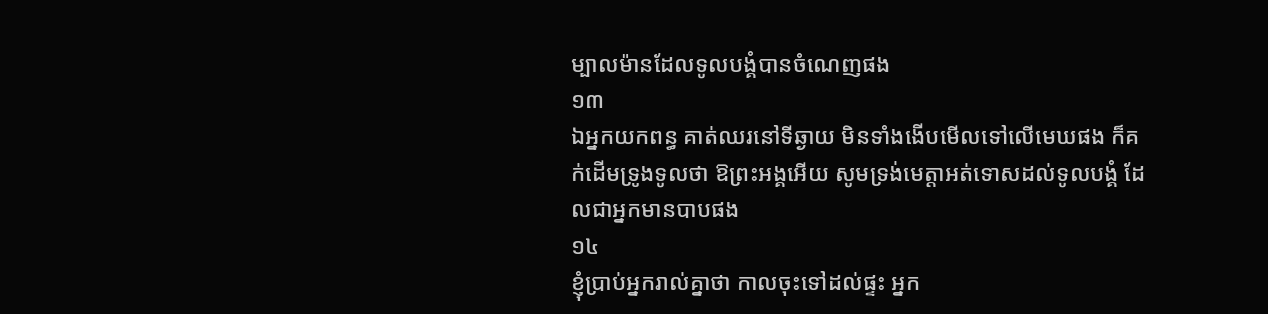ម្បាលម៉ានដែលទូលបង្គំបានចំណេញផង
១៣
ឯអ្នកយកពន្ធ គាត់ឈរនៅទីឆ្ងាយ មិនទាំងងើបមើលទៅលើមេឃផង ក៏គក់ដើមទ្រូងទូលថា ឱព្រះអង្គអើយ សូមទ្រង់មេត្តាអត់ទោសដល់ទូលបង្គំ ដែលជាអ្នកមានបាបផង
១៤
ខ្ញុំប្រាប់អ្នករាល់គ្នាថា កាលចុះទៅដល់ផ្ទះ អ្នក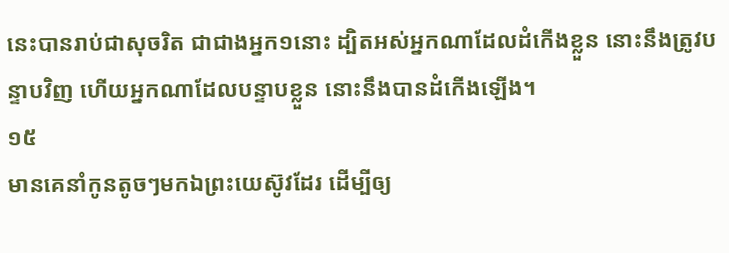នេះបានរាប់ជាសុចរិត ជាជាងអ្នក១នោះ ដ្បិតអស់អ្នកណាដែលដំកើងខ្លួន នោះនឹងត្រូវបន្ទាបវិញ ហើយអ្នកណាដែលបន្ទាបខ្លួន នោះនឹងបានដំកើងឡើង។
១៥
មានគេនាំកូនតូចៗមកឯព្រះយេស៊ូវដែរ ដើម្បីឲ្យ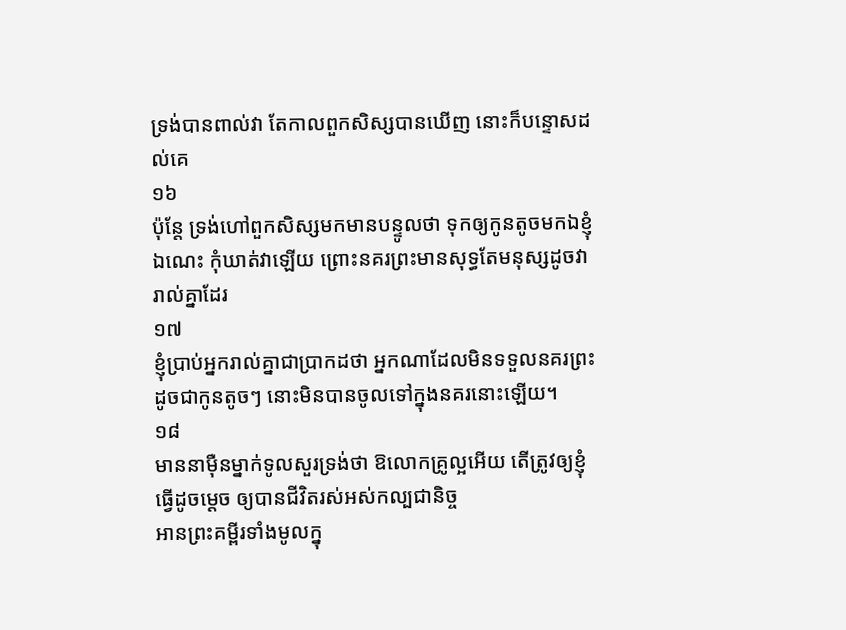ទ្រង់បានពាល់វា តែកាលពួកសិស្សបានឃើញ នោះក៏បន្ទោសដល់គេ
១៦
ប៉ុន្តែ ទ្រង់ហៅពួកសិស្សមកមានបន្ទូលថា ទុកឲ្យកូនតូចមកឯខ្ញុំឯណេះ កុំឃាត់វាឡើយ ព្រោះនគរព្រះមានសុទ្ធតែមនុស្សដូចវារាល់គ្នាដែរ
១៧
ខ្ញុំប្រាប់អ្នករាល់គ្នាជាប្រាកដថា អ្នកណាដែលមិនទទួលនគរព្រះដូចជាកូនតូចៗ នោះមិនបានចូលទៅក្នុងនគរនោះឡើយ។
១៨
មាននាម៉ឺនម្នាក់ទូលសួរទ្រង់ថា ឱលោកគ្រូល្អអើយ តើត្រូវឲ្យខ្ញុំធ្វើដូចម្តេច ឲ្យបានជីវិតរស់អស់កល្បជានិច្ច
អានព្រះគម្ពីរទាំងមូលក្នុ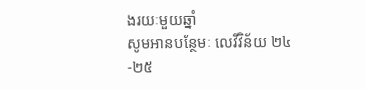ងរយៈមួយឆ្នាំ
សូមអានបន្ថែមៈ លេវីវិន័យ ២៤-២៥